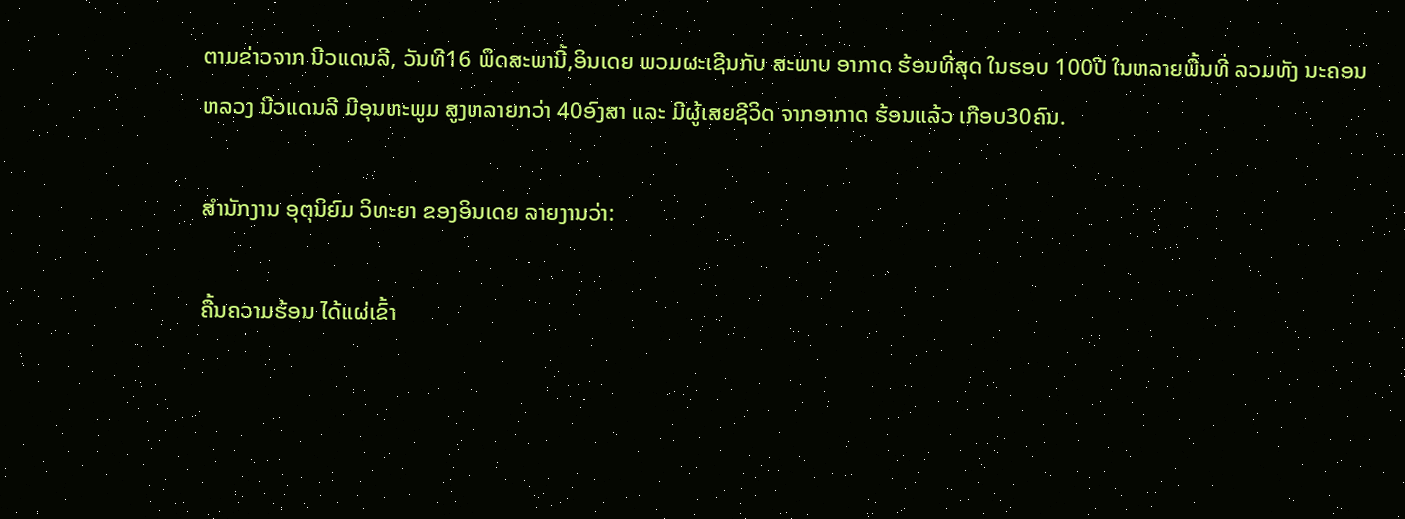ຕາມຂ່າວຈາກ ນີວແດນລີ, ວັນທີ16 ພຶດສະພານີ້,ອິນເດຍ ພວມຜະເຊີນກັບ ສະພາບ ອາກາດ ຮ້ອນທີ່ສຸດ ໃນຮອບ 100ປີ ໃນຫລາຍພື້ນທີ່ ລວມທັງ ນະຄອນ ຫລວງ ນີວແດນລີ ມີອຸນຫະພູມ ສູງຫລາຍກວ່າ 40ອົງສາ ແລະ ມີຜູ້ເສຍຊີວິດ ຈາກອາກາດ ຮ້ອນແລ້ວ ເກືອບ30ຄົນ.

ສຳນັກງານ ອຸຕຸນິຍົມ ວິທະຍາ ຂອງອິນເດຍ ລາຍງານວ່າ:

ຄື້ນຄວາມຮ້ອນ ໄດ້ແຜ່ເຂົ້າ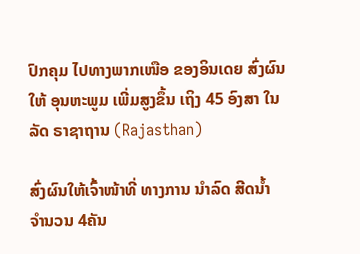ປົກຄຸມ ໄປທາງພາກເໜືອ ຂອງອິນເດຍ ສົ່ງຜົນໃຫ້ ອຸນຫະພູມ ເພີ່ມສູງຂຶ້ນ ເຖິງ 45 ອົງສາ ໃນລັດ ຣາຊາຖານ (Rajasthan)

ສົ່ງຜົນໃຫ້ເຈົ້າໜ້າທີ່ ທາງການ ນຳລົດ ສີດນ້ຳ ຈຳນວນ 4ຄັນ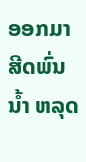ອອກມາ ສີດພົ່ນນ້ຳ ຫລຸດ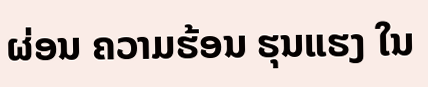ຜ່ອນ ຄວາມຮ້ອນ ຮຸນແຮງ ໃນ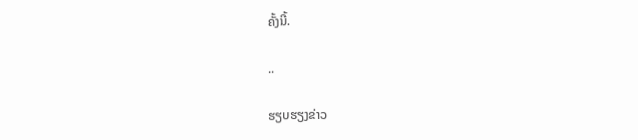ຄັ້ງນີ້.

..

ຮຽບຮຽງຂ່າວ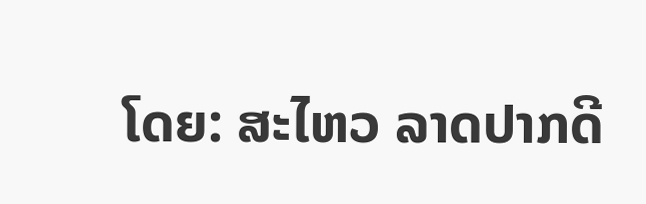ໂດຍ: ສະໄຫວ ລາດປາກດີ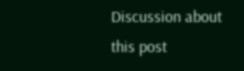Discussion about this post